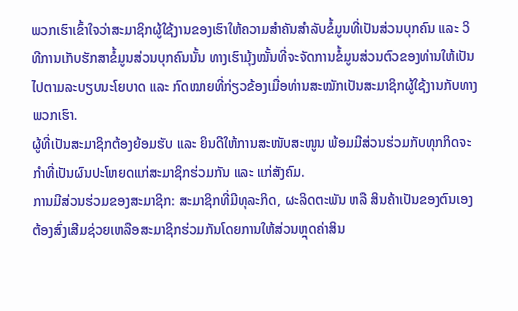ພວກເຮົາເຂົ້າໃຈວ່າສະມາຊິກຜູ້ໃຊ້ງານຂອງເຮົາໃຫ້ຄວາມສຳຄັນສຳລັບຂໍ້ມູນທີ່ເປັນສ່ວນບຸກຄົນ ແລະ ວິທີການເກັບຮັກສາຂໍ້ມູນສ່ວນບຸກຄົນນັ້ນ ທາງເຮົາມຸ້ງໝັ້ນທີ່ຈະຈັດການຂໍ້ມູນສ່ວນຕົວຂອງທ່ານໃຫ້ເປັນໄປຕາມລະບຽບນະໂຍບາດ ແລະ ກົດໝາຍທີ່ກ່ຽວຂ້ອງເມື່ອທ່ານສະໝັກເປັນສະມາຊິກຜູ້ໃຊ້ງານກັບທາງພວກເຮົາ.
ຜູ້ທີ່ເປັນສະມາຊິກຕ້ອງຍ້ອມຮັບ ແລະ ຍິນດີໃຫ້ການສະໜັບສະໜູນ ພ້ອມມີສ່ວນຮ່ວມກັບທຸກກິດຈະກຳທີ່ເປັນຜົນປະໂຫຍດແກ່ສະມາຊິກຮ່ວມກັນ ແລະ ແກ່ສັງຄົມ.
ການມີສ່ວນຮ່ວມຂອງສະມາຊິກ: ສະມາຊິກທີ່ມີທຸລະກິດ, ຜະລິດຕະພັນ ຫລື ສິນຄ້າເປັນຂອງຕົນເອງ ຕ້ອງສົ່ງເສີມຊ່ວຍເຫລືອສະມາຊິກຮ່ວມກັນໂດຍການໃຫ້ສ່ວນຫຼຸດຄ່າສິນ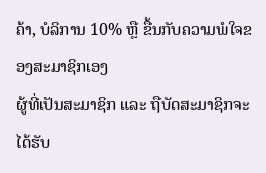ຄ້າ, ບໍລິການ 10% ຫຼື ຂື້ນກັບຄວາມພໍໃຈຂອງສະມາຊິກເອງ
ຜູ້ທີ່ເປັນສະມາຊິກ ແລະ ຖືບັດສະມາຊິກຈະໄດ້ຮັບ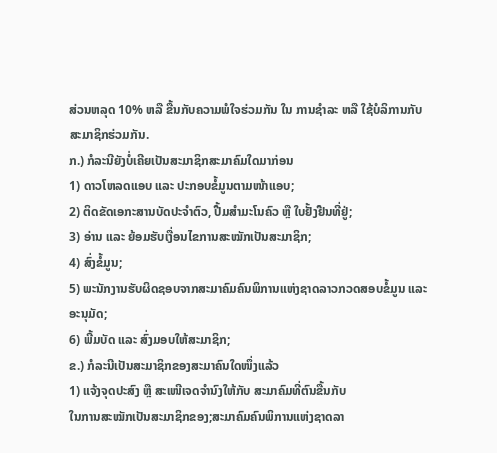ສ່ວນຫລຸດ 10% ຫລື ຂື້ນກັບຄວາມພໍໃຈຮ່ວມກັນ ໃນ ການຊຳລະ ຫລື ໃຊ້ບໍລິການກັບສະມາຊິກຮ່ວມກັນ.
ກ.) ກໍລະນີຍັງບໍ່ເຄີຍເປັນສະມາຊິກສະມາຄົມໃດມາກ່ອນ
1) ດາວໂຫລດແອບ ແລະ ປະກອບຂໍ້ມູນຕາມໜ້າແອບ;
2) ຕິດຂັດເອກະສານບັດປະຈຳຕົວ, ປື້ມສຳມະໂນຄົວ ຫຼື ໃບຢັ້ງຢືນທີ່ຢູ່;
3) ອ່ານ ແລະ ຍ້ອມຮັບເງື່ອນໄຂການສະໝັກເປັນສະມາຊິກ;
4) ສົ່ງຂໍ້ມູນ;
5) ພະນັກງານຮັບຜິດຊອບຈາກສະມາຄົມຄົນພິການແຫ່ງຊາດລາວກວດສອບຂໍ້ມູນ ແລະ ອະນຸມັດ;
6) ພີ້ມບັດ ແລະ ສົ່ງມອບໃຫ້ສະມາຊິກ;
ຂ.) ກໍລະນີເປັນສະມາຊິກຂອງສະມາຄົນໃດໜຶ່ງແລ້ວ
1) ແຈ້ງຈຸດປະສົງ ຫຼື ສະເໜີເຈດຈຳນົງໃຫ້ກັບ ສະມາຄົມທີ່ຕົນຂື້ນກັບ
ໃນການສະໝັກເປັນສະມາຊິກຂອງ;ສະມາຄົມຄົນພິການແຫ່ງຊາດລາ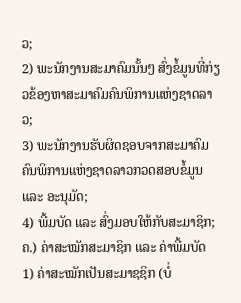ວ;
2) ພະນັກງານສະມາຄົມນັ້ນໆ ສົ່ງຂໍ້ມູນທີ່ກ່ຽວຂ້ອງຫາສະມາຄົມຄົນພິການແຫ່ງຊາດລາວ;
3) ພະນັກງານຮັບຜິດຊອບຈາກສະມາຄົມຄົນພິການແຫ່ງຊາດລາວກວດສອບຂໍ້ມູນ ແລະ ອະນຸມັດ;
4) ພີ້ມບັດ ແລະ ສົ່ງມອບໃຫ້ກັບສະມາຊິກ;
ຄ.) ຄ່າສະໝັກສະມາຊິກ ແລະ ຄ່າພີ້ມບັດ
1) ຄ່າສະໝັກເປັນສະມາຊຊິກ (ບໍ່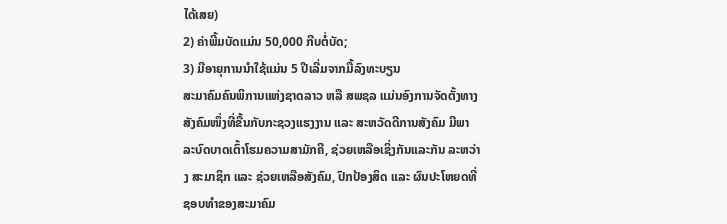ໄດ້ເສຍ)
2) ຄ່າພີ້ມບັດແມ່ນ 50,000 ກີບຕໍ່ບັດ;
3) ມີອາຍຸການນຳໃຊ້ແມ່ນ 5 ປີເລີ່ມຈາກມື້ລົງທະບຽນ
ສະມາຄົມຄົນພິການແຫ່ງຊາດລາວ ຫລື ສພຊລ ແມ່ນອົງການຈັດຕັ້ງທາງສັງຄົມໜຶ່ງທີ່ຂື້ນກັບກະຊວງແຮງງານ ແລະ ສະຫວັດດີການສັງຄົມ ມີພາລະບົດບາດເຕົ້າໂຮມຄວາມສາມັກຄີ, ຊ່ວຍເຫລືອເຊິ່ງກັນແລະກັນ ລະຫວ່າງ ສະມາຊິກ ແລະ ຊ່ວຍເຫລືອສັງຄົມ, ປົກປ້ອງສິດ ແລະ ຜົນປະໂຫຍດທີ່ຊອບທຳຂອງສະມາຄົມ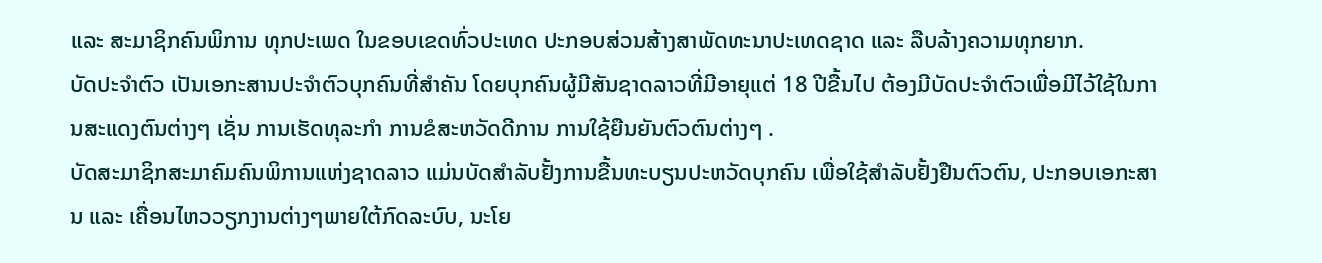ແລະ ສະມາຊິກຄົນພິການ ທຸກປະເພດ ໃນຂອບເຂດທົ່ວປະເທດ ປະກອບສ່ວນສ້າງສາພັດທະນາປະເທດຊາດ ແລະ ລືບລ້າງຄວາມທຸກຍາກ.
ບັດປະຈຳຕົວ ເປັນເອກະສານປະຈຳຕົວບຸກຄົນທີ່ສຳຄັນ ໂດຍບຸກຄົນຜູ້ມີສັນຊາດລາວທີ່ມີອາຍຸແຕ່ 18 ປີຂື້ນໄປ ຕ້ອງມີບັດປະຈຳຕົວເພື່ອມີໄວ້ໃຊ້ໃນການສະແດງຕົນຕ່າງໆ ເຊັ່ນ ການເຮັດທຸລະກຳ ການຂໍສະຫວັດດີການ ການໃຊ້ຍືນຍັນຕົວຕົນຕ່າງໆ .
ບັດສະມາຊິກສະມາຄົມຄົນພິການແຫ່ງຊາດລາວ ແມ່ນບັດສຳລັບຢັ້ງການຂື້ນທະບຽນປະຫວັດບຸກຄົນ ເພື່ອໃຊ້ສຳລັບຢັ້ງຢືນຕົວຕົນ, ປະກອບເອກະສານ ແລະ ເຄື່ອນໄຫວວຽກງານຕ່າງໆພາຍໃຕ້ກົດລະບົບ, ນະໂຍ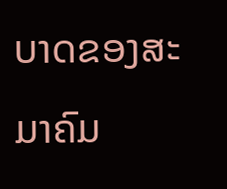ບາດຂອງສະມາຄົມ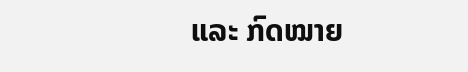ແລະ ກົດໝາຍ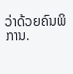ວ່າດ້ວຍຄົນພິການ.